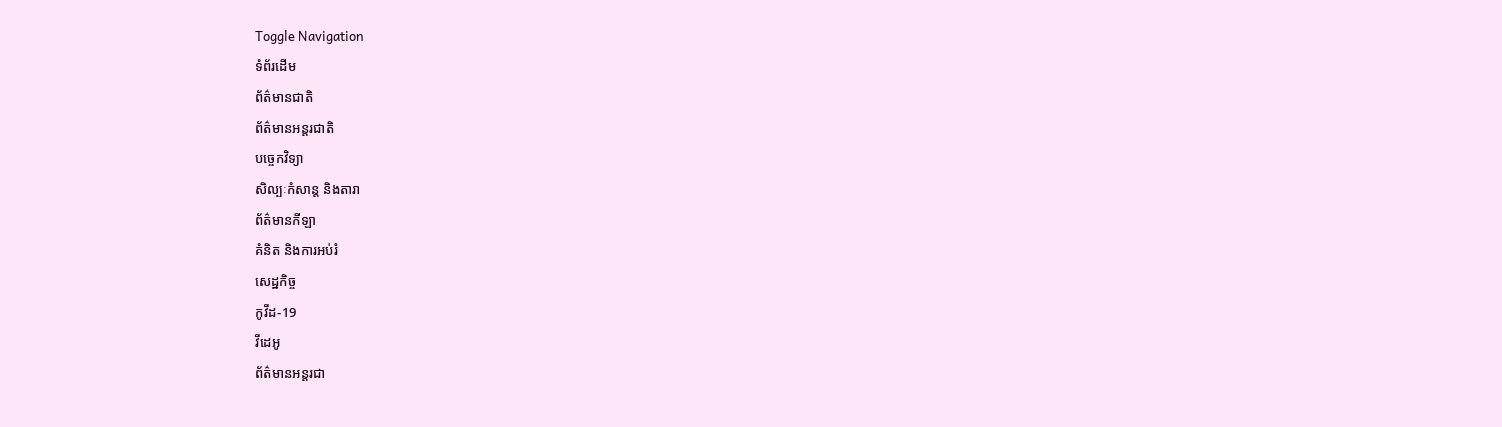Toggle Navigation
ទំព័រដើម
ព័ត៌មានជាតិ
ព័ត៌មានអន្តរជាតិ
បច្ចេកវិទ្យា
សិល្បៈកំសាន្ត និងតារា
ព័ត៌មានកីឡា
គំនិត និងការអប់រំ
សេដ្ឋកិច្ច
កូវីដ-19
វីដេអូ
ព័ត៌មានអន្តរជា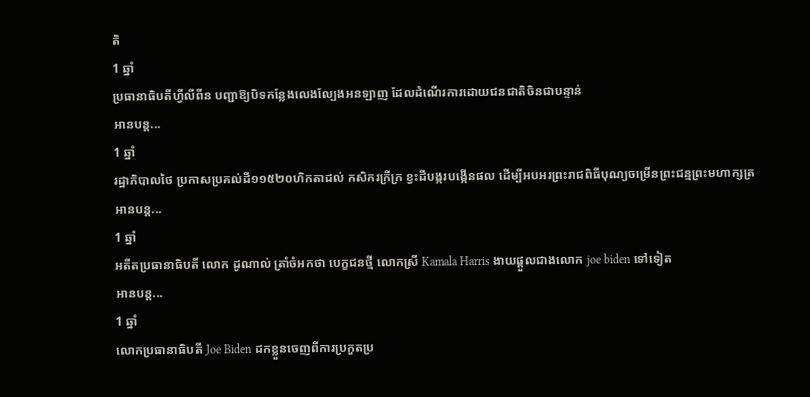តិ
1 ឆ្នាំ
ប្រធានាធិបតីហ្វីលីពីន បញ្ជាឱ្យបិទកន្លែងលេងល្បែងអនឡាញ ដែលដំណើរការដោយជនជាតិចិនជាបន្ទាន់
អានបន្ត...
1 ឆ្នាំ
រដ្ឋាភិបាលថៃ ប្រកាសប្រគល់ដី១១៥២០ហិកតាដល់ កសិករក្រីក្រ ខ្វះដីបង្ករបង្កើនផល ដើម្បីអបអរព្រះរាជពិធីបុណ្យចម្រើនព្រះជន្មព្រះមហាក្សត្រ
អានបន្ត...
1 ឆ្នាំ
អតីតប្រធានាធិបតី លោក ដូណាល់ ត្រាំចំអកថា បេក្ខជនថ្មី លោកស្រី Kamala Harris ងាយផ្តួលជាងលោក joe biden ទៅទៀត
អានបន្ត...
1 ឆ្នាំ
លោកប្រធានាធិបតី Joe Biden ដកខ្លួនចេញពីការប្រកួតប្រ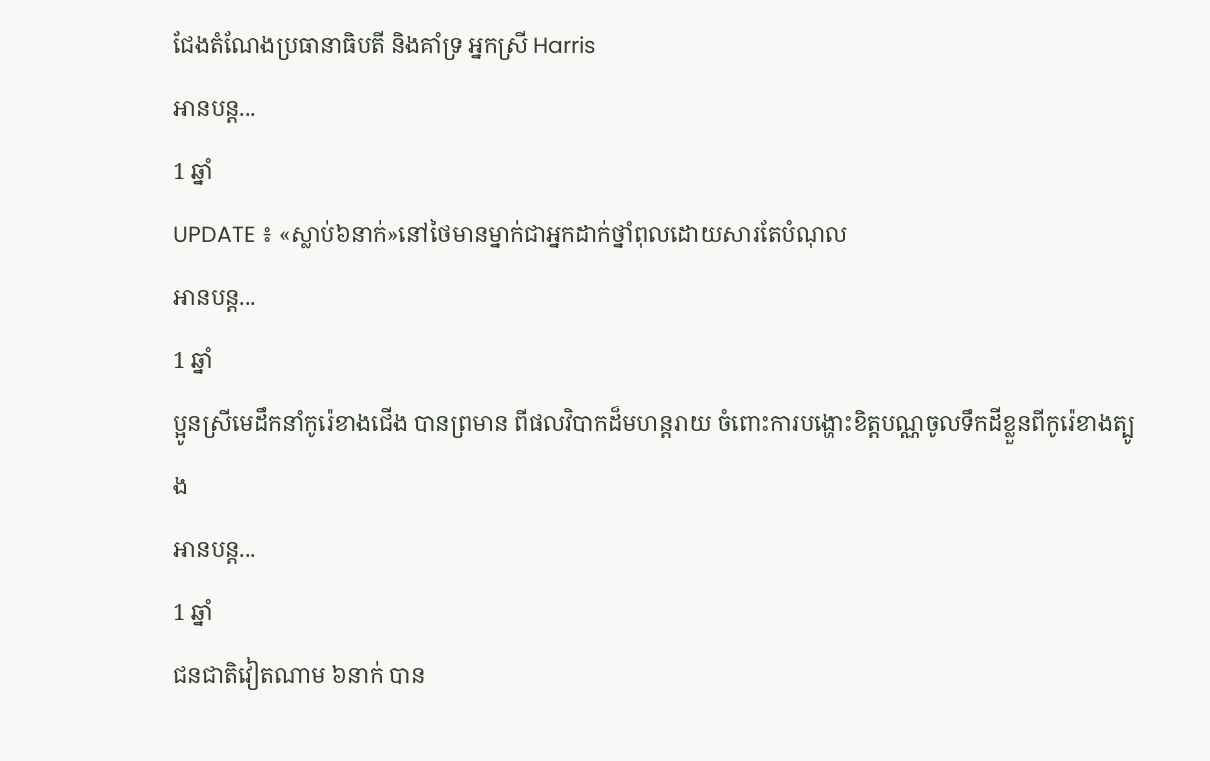ជែងតំណែងប្រធានាធិបតី និងគាំទ្រ អ្នកស្រី Harris
អានបន្ត...
1 ឆ្នាំ
UPDATE ៖ «ស្លាប់៦នាក់»នៅថៃមានម្នាក់ជាអ្នកដាក់ថ្នាំពុលដោយសារតែបំណុល
អានបន្ត...
1 ឆ្នាំ
ប្អូនស្រីមេដឹកនាំកូរ៉េខាងជើង បានព្រមាន ពីផលវិបាកដ៏មហន្តរាយ ចំពោះការបង្ហោះខិត្តបណ្ណចូលទឹកដីខ្លួនពីកូរ៉េខាងត្បូង
អានបន្ត...
1 ឆ្នាំ
ជនជាតិវៀតណាម ៦នាក់ បាន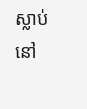ស្លាប់នៅ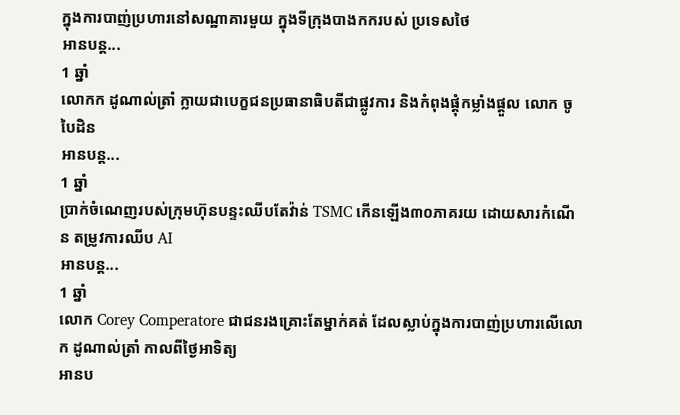ក្នុងការបាញ់ប្រហារនៅសណ្ឋាគារមួយ ក្នុងទីក្រុងបាងកករបស់ ប្រទេសថៃ
អានបន្ត...
1 ឆ្នាំ
លោកក ដូណាល់ត្រាំ ក្លាយជាបេក្ខជនប្រធានាធិបតីជាផ្លូវការ និងកំពុងផ្តុំកម្លាំងផ្តួល លោក ចូ បៃដិន
អានបន្ត...
1 ឆ្នាំ
ប្រាក់ចំណេញរបស់ក្រុមហ៊ុនបន្ទះឈីបតែវ៉ាន់ TSMC កើនឡើង៣០ភាគរយ ដោយសារកំណើន តម្រូវការឈីប AI
អានបន្ត...
1 ឆ្នាំ
លោក Corey Comperatore ជាជនរងគ្រោះតែម្នាក់គត់ ដែលស្លាប់ក្នុងការបាញ់ប្រហារលើលោក ដូណាល់ត្រាំ កាលពីថ្ងៃអាទិត្យ
អានប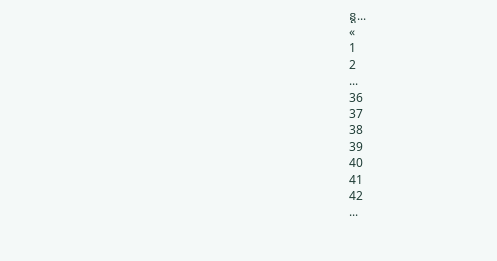ន្ត...
«
1
2
...
36
37
38
39
40
41
42
...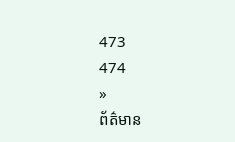473
474
»
ព័ត៌មាន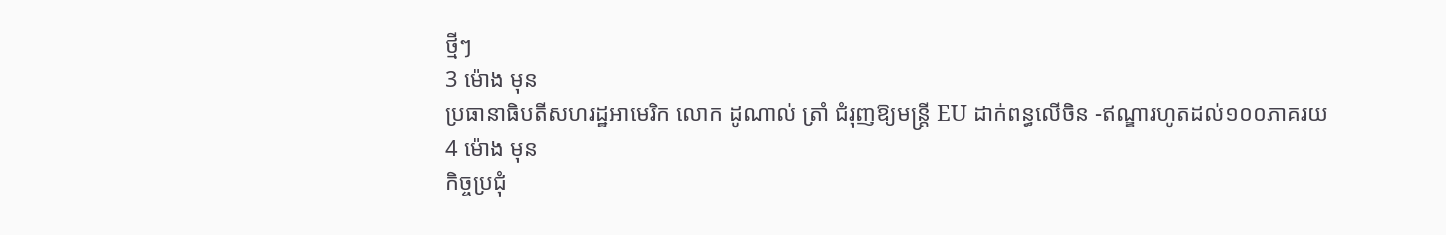ថ្មីៗ
3 ម៉ោង មុន
ប្រធានាធិបតីសហរដ្ឋអាមេរិក លោក ដូណាល់ ត្រាំ ជំរុញឱ្យមន្ត្រី EU ដាក់ពន្ធលើចិន -ឥណ្ឌារហូតដល់១០០ភាគរយ
4 ម៉ោង មុន
កិច្ចប្រជុំ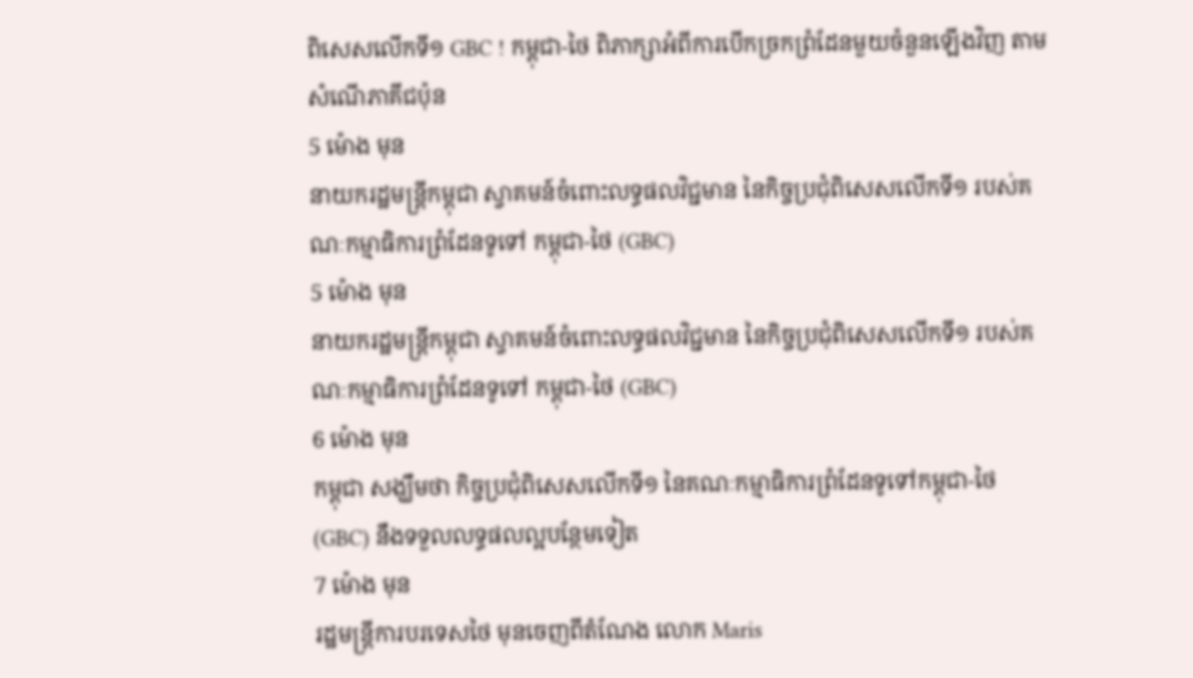ពិសេសលើកទី១ GBC ! កម្ពុជា-ថៃ ពិភាក្សាអំពីការបើកច្រកព្រំដែនមួយចំនួនឡើងវិញ តាមសំណើភាគីជប៉ុន
5 ម៉ោង មុន
នាយករដ្ឋមន្ដ្រីកម្ពុជា ស្វាគមន៍ចំពោះលទ្ធផលវិជ្ជមាន នៃកិច្ចប្រជុំពិសេសលើកទី១ របស់គណៈកម្មាធិការព្រំដែនទូទៅ កម្ពុជា-ថៃ (GBC)
5 ម៉ោង មុន
នាយករដ្ឋមន្ដ្រីកម្ពុជា ស្វាគមន៍ចំពោះលទ្ធផលវិជ្ជមាន នៃកិច្ចប្រជុំពិសេសលើកទី១ របស់គណៈកម្មាធិការព្រំដែនទូទៅ កម្ពុជា-ថៃ (GBC)
6 ម៉ោង មុន
កម្ពុជា សង្ឃឹមថា កិច្ចប្រជុំពិសេសលើកទី១ នៃគណៈកម្មាធិការព្រំដែនទូទៅកម្ពុជា-ថៃ (GBC) នឹងទទួលលទ្ធផលល្អបន្ថែមទៀត
7 ម៉ោង មុន
រដ្ឋមន្ត្រីការបរទេសថៃ មុនចេញពីតំណែង លោក Maris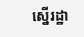ស្នើរដ្ឋា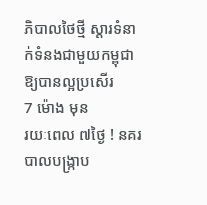ភិបាលថៃថ្មី ស្តារទំនាក់ទំនងជាមួយកម្ពុជាឱ្យបានល្អប្រសើរ
7 ម៉ោង មុន
រយៈពេល ៧ថ្ងៃ ! នគរបាលបង្ក្រាប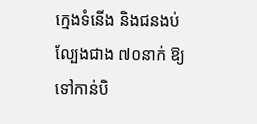ក្មេងទំនើង និងជនងប់ល្បែងជាង ៧០នាក់ ឱ្យទៅកាន់បិ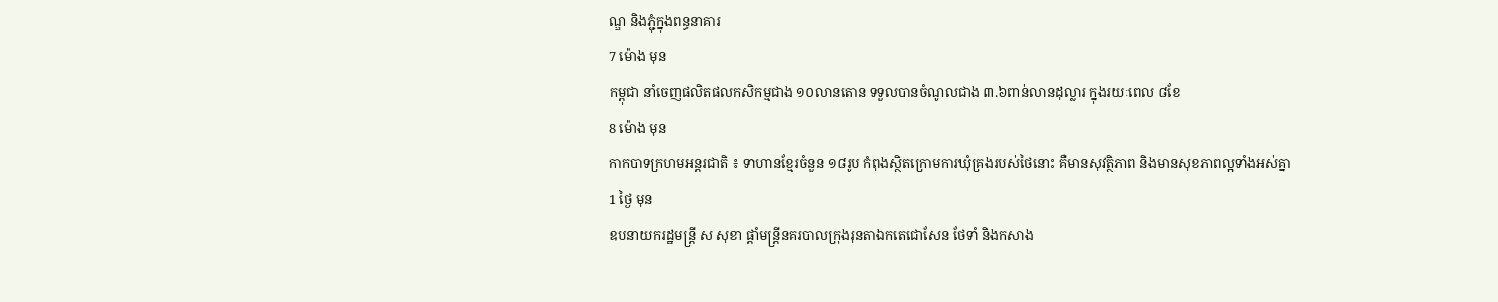ណ្ឌ និងភ្ជុំក្នុងពន្ធនាគារ
7 ម៉ោង មុន
កម្ពុជា នាំចេញផលិតផលកសិកម្មជាង ១០លានតោន ទទួលបានចំណូលជាង ៣.៦ពាន់លានដុល្លារ ក្នុងរយៈពេល ៨ខែ
8 ម៉ោង មុន
កាកបាទក្រហមអន្តរជាតិ ៖ ទាហានខ្មែរចំនួន ១៨រូប កំពុងស្ថិតក្រោមការឃុំគ្រងរបស់ថៃនោះ គឺមានសុវត្ថិភាព និងមានសុខភាពល្អទាំងអស់គ្នា
1 ថ្ងៃ មុន
ឧបនាយករដ្ឋមន្ត្រី ស សុខា ផ្ដាំមន្ត្រីនគរបាលក្រុងរុនតាឯកតេជោសែន ថែទាំ និងកសាង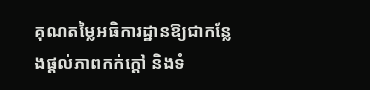គុណតម្លៃអធិការដ្ឋានឱ្យជាកន្លែងផ្ដល់ភាពកក់ក្ដៅ និងទំ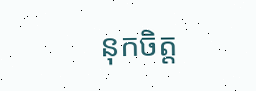នុកចិត្ត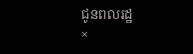ជូនពលរដ្ឋ
×